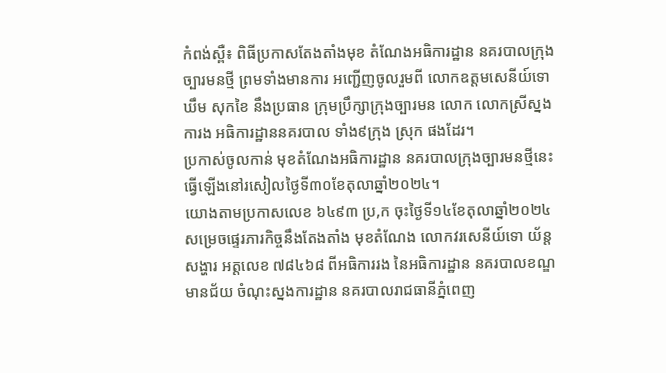កំពង់ស្ពឺ៖ ពិធីប្រកាសតែងតាំងមុខ តំណែងអធិការដ្ឋាន នគរបាលក្រុងច្បារមនថ្មី ព្រមទាំងមានការ អញ្ជើញចូលរួមពី លោកឧត្តមសេនីយ៍ទោ ឃឹម សុកខៃ នឹងប្រធាន ក្រុមប្រឹក្សាក្រុងច្បារមន លោក លោកស្រីស្នងការង អធិការដ្ឋាននគរបាល ទាំង៩ក្រុង ស្រុក ផងដែរ។
ប្រកាស់ចូលកាន់ មុខតំណែងអធិការដ្ឋាន នគរបាលក្រុងច្បារមនថ្មីនេះ ធ្វើឡើងនៅរសៀលថ្ងៃទី៣០ខែតុលាឆ្នាំ២០២៤។
យោងតាមប្រកាសលេខ ៦៤៩៣ ប្រ,ក ចុះថ្ងៃទី១៤ខែតុលាឆ្នាំ២០២៤ សម្រេចផ្ទេរភារកិច្ចនឹងតែងតាំង មុខតំណែង លោកវរសេនីយ៍ទោ យ័ន្ត សង្ហារ អត្តលេខ ៧៨៤៦៨ ពីអធិការរង នៃអធិការដ្ឋាន នគរបាលខណ្ឌមានជ័យ ចំណុះស្នងការដ្ឋាន នគរបាលរាជធានីភ្នំពេញ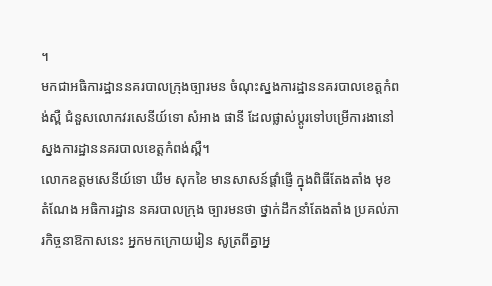។
មកជាអធិការដ្ឋាននគរបាលក្រុងច្បារមន ចំណុះស្នងការដ្ឋាននគរបាលខេត្តកំពង់ស្ពឺ ជំនួសលោកវរសេនីយ៍ទោ សំអាង ផានី ដែលផ្លាស់ប្តូរទៅបម្រើការងានៅស្នងការដ្ឋាននគរបាលខេត្តកំពង់ស្ពឺ។
លោកឧត្តមសេនីយ៍ទោ ឃឹម សុកខៃ មានសាសន៍ផ្តាំផ្ញើ ក្នុងពិធីតែងតាំង មុខតំណែង អធិការដ្ឋាន នគរបាលក្រុង ច្បារមនថា ថ្នាក់ដឹកនាំតែងតាំង ប្រគល់ភារកិច្ចនាឱកាសនេះ អ្នកមកក្រោយរៀន សូត្រពីគ្នាអ្ន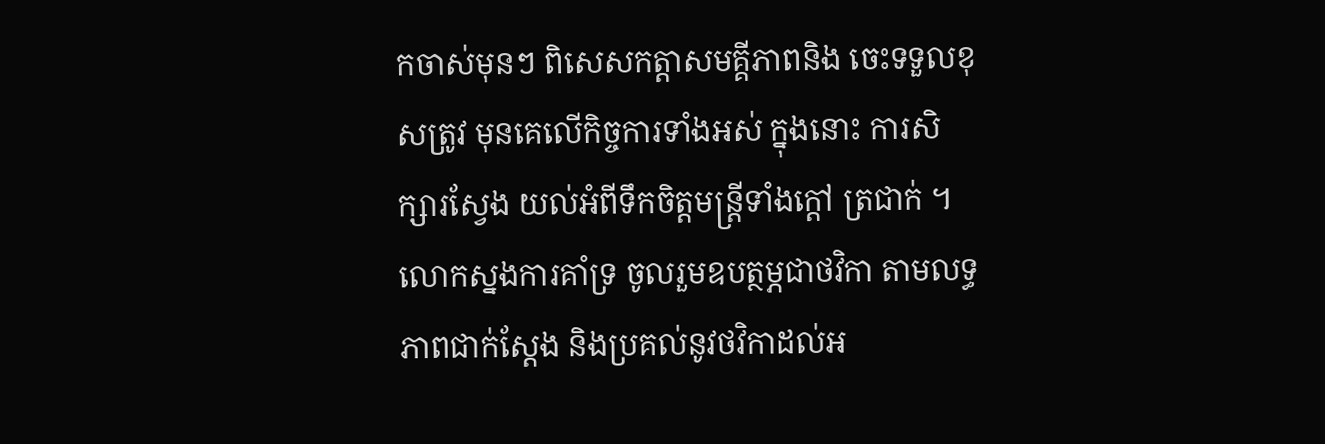កចាស់មុនៗ ពិសេសកត្តាសមគ្គីភាពនិង ចេះទទួលខុសត្រូវ មុនគេលើកិច្ចការទាំងអស់ ក្នុងនោះ ការសិក្សារស្វែង យល់អំពីទឹកចិត្តមន្ត្រីទាំងក្តៅ ត្រជាក់ ។
លោកស្នងការគាំទ្រ ចូលរួមឧបត្ថម្ភជាថវិកា តាមលទ្ធភាពជាក់ស្តែង និងប្រគល់នូវថវិកាដល់អ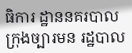ធិការ ដ្ឋាននគរបាលក្រុងច្បារមន រដ្ឋបាល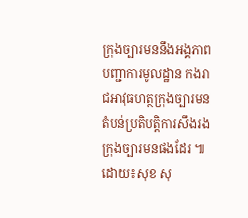ក្រុងច្បារមននឹងអង្គភាព បញ្ជាការមូលដ្ឋាន កងរាជអាវុធហត្ថក្រុងច្បារមន តំបន់ប្រតិបត្តិការសឹងរង ក្រុងច្បារមនផងដែរ ៕
ដោយ៖សុខ សុ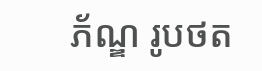ភ័ណ្ឌ រូបថត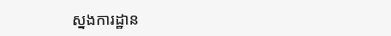ស្នងការដ្ឋាន